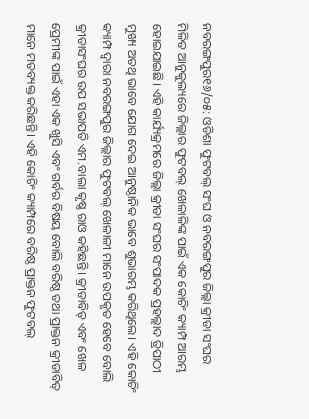ନବରଙ୍ଗପୁର୧୬/୦୫: ଓଡିଶା ଫୁଟବଲ୍ ସଂଘ ଓ ନବରଙ୍ଗପୁର ଜିଲ୍ଲା କ୍ରୀଡା ସଂଘର ମିଳିତ ଆନୁକୁଲ୍ୟରେ ଜିଲ୍ଲାର ଫୁଟବଲ୍ ଖେଳାଳିଙ୍କ ପାଇଁ ଏକ କୋଚିଂ କ୍ୟାମ୍ପ ଆରମ୍ଭ ହୋଇଯାଇଛି। ଏହି କାର୍ଯ୍ୟକ୍ରମରେ ଜିଲ୍ଲା କ୍ରୀଡା ସଂଘର ସଂପାଦକ ପ୍ରହଲ୍ଲାଦ ତ୍ରିପାଠୀ ମୁଖ୍ୟ ଅତଥି ଭାବେ ଯୋଗ ଦେଇ ଆନୁଷ୍ଠାନିକ ଭାବେ ଶୁଭାରମ୍ଭ କରିଥିଲେ। ଏହି କୋଚିଂ କ୍ୟାମ୍ପ ଦ୍ଵାରା ନବରଙ୍ଗପୁର ଜିଲ୍ଲାର ଫୁଟବଲ୍ ଖେଳାଳୀ ମାନେ ଉପକୃତ ହେବେ ବୋଲି କ୍ରୀଡାସଂଘର ଉପ ସଭାପତି ଏମ.ବାଲା କୃଷ୍ଣ ରାଓ କହିଛନ୍ତି। କ୍ରୀଡାବିତ୍ ଏବଂ ଖେଳ ପ୍ରେମୀଙ୍କ ପାଇଁ ଏହା ଏକ ଖୁସି ଏବଂ ଗର୍ବର ବିଷୟ ବୋଲି ବରିଷ୍ଠ ତଥା ପ୍ରାକ୍ତନ କ୍ରୀଡାବିତ୍ ମାନେ ମତବ୍ୟକ୍ତ କରିଛନ୍ତି। ଏହି କୋଚିଂ କ୍ୟାମ୍ପରେ ବରିଷ୍ଠ ପ୍ରାକ୍ତନ ଫୁଟବଲ୍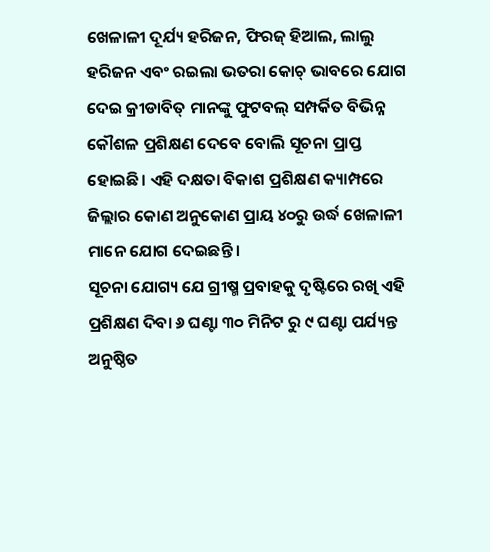ଖେଳାଳୀ ଦୂର୍ଯ୍ୟ ହରିଜନ, ଫିରଜ୍ ହିଆଲ, ଲାଲୁ ହରିଜନ ଏବଂ ରଇଲା ଭତରା କୋଚ୍ ଭାବରେ ଯୋଗ ଦେଇ କ୍ରୀଡାବିତ୍ ମାନଙ୍କୁ ଫୁଟବଲ୍ ସମ୍ପର୍କିତ ବିଭିନ୍ନ କୌଶଳ ପ୍ରଶିକ୍ଷଣ ଦେବେ ବୋଲି ସୂଚନା ପ୍ରାପ୍ତ ହୋଇଛି। ଏହି ଦକ୍ଷତା ବିକାଶ ପ୍ରଶିକ୍ଷଣ କ୍ୟାମ୍ପରେ ଜିଲ୍ଲାର କୋଣ ଅନୁକୋଣ ପ୍ରାୟ ୪୦ରୁ ଉର୍ଦ୍ଧ ଖେଳାଳୀ ମାନେ ଯୋଗ ଦେଇଛନ୍ତି ।
ସୂଚନା ଯୋଗ୍ୟ ଯେ ଗ୍ରୀଷ୍ମ ପ୍ରବାହକୁ ଦୃଷ୍ଟିରେ ରଖି ଏହି ପ୍ରଶିକ୍ଷଣ ଦିବା ୬ ଘଣ୍ଟା ୩୦ ମିନିଟ ରୁ ୯ ଘଣ୍ଟା ପର୍ଯ୍ୟନ୍ତ ଅନୁଷ୍ଠିତ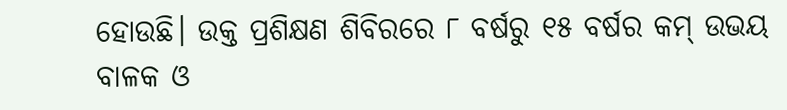ହୋଉଛି। ଉକ୍ତ ପ୍ରଶିକ୍ଷଣ ଶିବିରରେ ୮ ବର୍ଷରୁ ୧୫ ବର୍ଷର କମ୍ ଉଭୟ ବାଳକ ଓ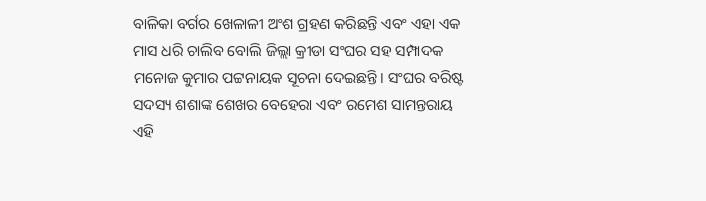ବାଳିକା ବର୍ଗର ଖେଳାଳୀ ଅଂଶ ଗ୍ରହଣ କରିଛନ୍ତି ଏବଂ ଏହା ଏକ ମାସ ଧରି ଚାଲିବ ବୋଲି ଜିଲ୍ଲା କ୍ରୀଡା ସଂଘର ସହ ସମ୍ପାଦକ ମନୋଜ କୁମାର ପଟ୍ଟନାୟକ ସୂଚନା ଦେଇଛନ୍ତି। ସଂଘର ବରିଷ୍ଟ ସଦସ୍ୟ ଶଶାଙ୍କ ଶେଖର ବେହେରା ଏବଂ ରମେଶ ସାମନ୍ତରାୟ ଏହି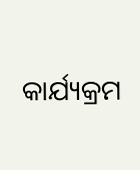କାର୍ଯ୍ୟକ୍ରମ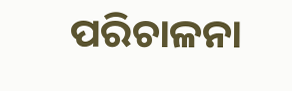ପରିଚାଳନା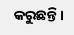କରୁଛନ୍ତି।